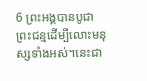6 ព្រះអង្គបានបូជាព្រះជន្មដើម្បីលោះមនុស្សទាំងអស់។នេះជា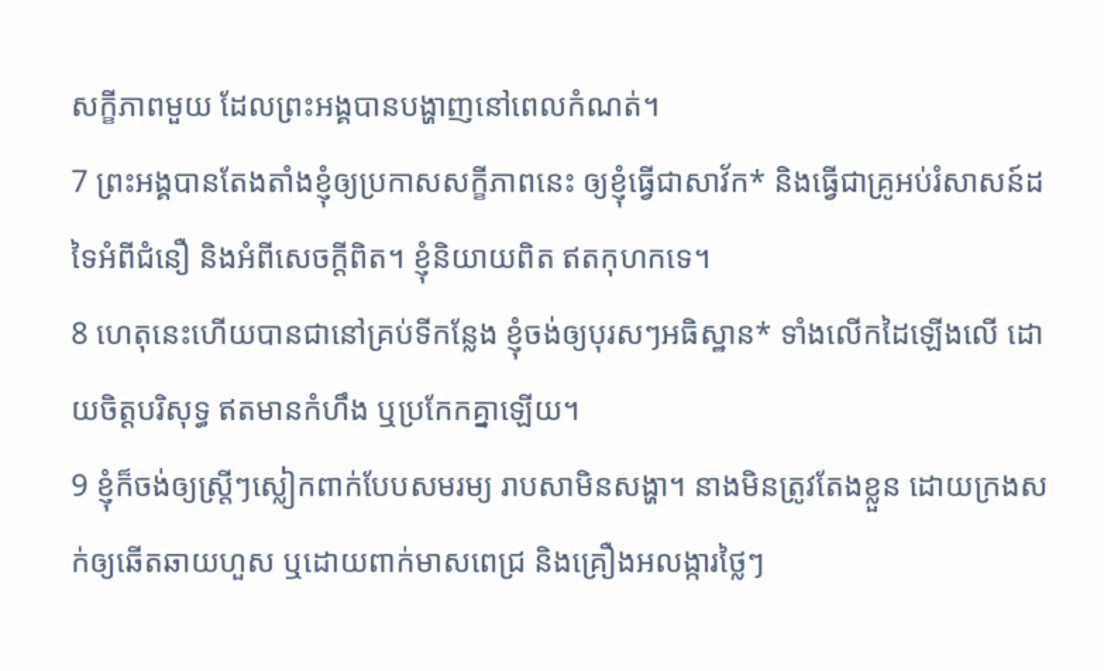សក្ខីភាពមួយ ដែលព្រះអង្គបានបង្ហាញនៅពេលកំណត់។
7 ព្រះអង្គបានតែងតាំងខ្ញុំឲ្យប្រកាសសក្ខីភាពនេះ ឲ្យខ្ញុំធ្វើជាសាវ័ក* និងធ្វើជាគ្រូអប់រំសាសន៍ដទៃអំពីជំនឿ និងអំពីសេចក្ដីពិត។ ខ្ញុំនិយាយពិត ឥតកុហកទេ។
8 ហេតុនេះហើយបានជានៅគ្រប់ទីកន្លែង ខ្ញុំចង់ឲ្យបុរសៗអធិស្ឋាន* ទាំងលើកដៃឡើងលើ ដោយចិត្តបរិសុទ្ធ ឥតមានកំហឹង ឬប្រកែកគ្នាឡើយ។
9 ខ្ញុំក៏ចង់ឲ្យស្ត្រីៗស្លៀកពាក់បែបសមរម្យ រាបសាមិនសង្ហា។ នាងមិនត្រូវតែងខ្លួន ដោយក្រងសក់ឲ្យឆើតឆាយហួស ឬដោយពាក់មាសពេជ្រ និងគ្រឿងអលង្ការថ្លៃៗ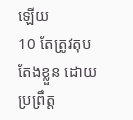ឡើយ
10 តែត្រូវតុបតែងខ្លួន ដោយប្រព្រឹត្ត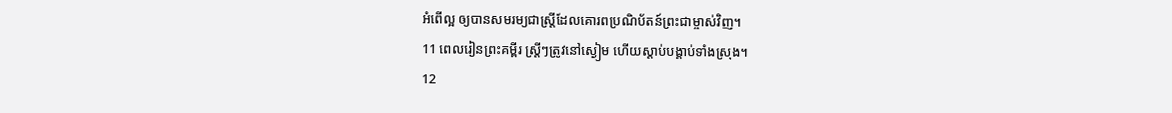អំពើល្អ ឲ្យបានសមរម្យជាស្ត្រីដែលគោរពប្រណិប័តន៍ព្រះជាម្ចាស់វិញ។
11 ពេលរៀនព្រះគម្ពីរ ស្ត្រីៗត្រូវនៅស្ងៀម ហើយស្ដាប់បង្គាប់ទាំងស្រុង។
12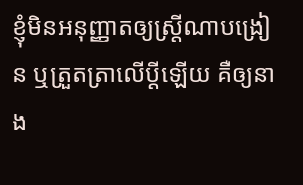ខ្ញុំមិនអនុញ្ញាតឲ្យស្ត្រីណាបង្រៀន ឬត្រួតត្រាលើប្ដីឡើយ គឺឲ្យនាង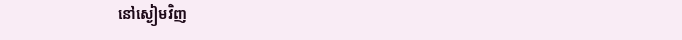នៅស្ងៀមវិញ